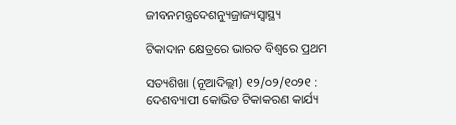ଜୀବନମନ୍ତ୍ରଦେଶନ୍ୟୁଜ୍ରାଜ୍ୟସ୍ୱାସ୍ଥ୍ୟ

ଟିକାଦାନ କ୍ଷେତ୍ରରେ ଭାରତ ବିଶ୍ୱରେ ପ୍ରଥମ

ସତ୍ୟଶିଖା (ନୂଆଦିଲ୍ଲୀ) ୧୨/୦୨/୧୦୨୧ :  ଦେଶବ୍ୟାପୀ କୋଭିଡ ଟିକାକରଣ କାର୍ଯ୍ୟ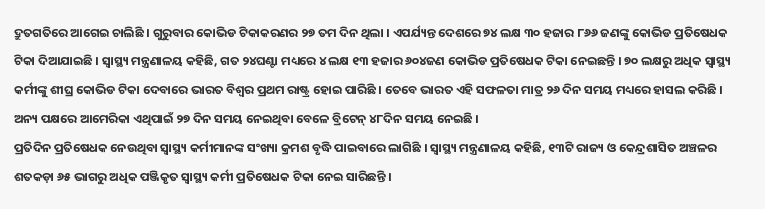ଦ୍ରୁତଗତିରେ ଆଗେଇ ଚାଲିଛି । ଗୁରୁବାର କୋଭିଡ ଟିକାକରଣର ୨୭ ତମ ଦିନ ଥିଲା । ଏପର୍ଯ୍ୟନ୍ତ ଦେଶରେ ୭୪ ଲକ୍ଷ ୩୦ ହଜାର ୮୬୬ ଜଣଙ୍କୁ କୋଭିଡ ପ୍ରତିଷେଧକ ଟିକା ଦିଆଯାଇଛି । ସ୍ୱାସ୍ଥ୍ୟ ମନ୍ତ୍ରଣାଳୟ କହିଛି, ଗତ ୨୪ଘଣ୍ଟା ମଧ୍ୟରେ ୪ ଲକ୍ଷ ୧୩ ହଜାର ୬୦୪ଜଣ କୋଭିଡ ପ୍ରତିଷେଧକ ଟିକା ନେଇଛନ୍ତି । ୭୦ ଲକ୍ଷରୁ ଅଧିକ ସ୍ୱାସ୍ଥ୍ୟ କର୍ମୀଙ୍କୁ ଶୀଘ୍ର କୋଭିଡ ଟିକା ଦେବାରେ ଭାରତ ବିଶ୍ୱର ପ୍ରଥମ ରାଷ୍ଟ୍ର ହୋଇ ପାରିଛି । ତେବେ ଭାରତ ଏହି ସଫଳତା ମାତ୍ର ୨୬ ଦିନ ସମୟ ମଧ୍ୟରେ ହାସଲ କରିଛି । ଅନ୍ୟ ପକ୍ଷରେ ଆମେରିକା ଏଥିପାଇଁ ୨୭ ଦିନ ସମୟ ନେଇଥିବା ବେଳେ ବ୍ରିଟେନ୍‍ ୪୮ଦିନ ସମୟ ନେଇଛି ।
ପ୍ରତିଦିନ ପ୍ରତିଷେଧକ ନେଉଥିବା ସ୍ୱାସ୍ଥ୍ୟ କର୍ମୀମାନଙ୍କ ସଂଖ୍ୟା କ୍ରମଶ ବୃଦ୍ଧି ପାଇବାରେ ଲାଗିଛି । ସ୍ୱାସ୍ଥ୍ୟ ମନ୍ତ୍ରଣାଳୟ କହିଛି, ୧୩ଟି ରାଜ୍ୟ ଓ କେନ୍ଦ୍ରଶାସିତ ଅଞ୍ଚଳର ଶତକଡ଼ା ୬୫ ଭାଗରୁ ଅଧିକ ପଞ୍ଜିକୃତ ସ୍ୱାସ୍ଥ୍ୟ କର୍ମୀ ପ୍ରତିଷେଧକ ଟିକା ନେଇ ସାରିଛନ୍ତି ।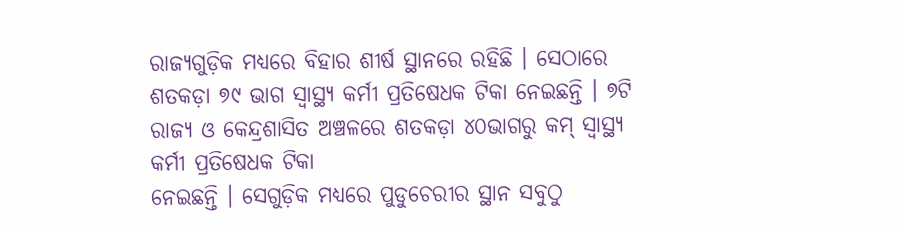ରାଜ୍ୟଗୁଡ଼ିକ ମଧ୍ୟରେ ବିହାର ଶୀର୍ଷ ସ୍ଥାନରେ ରହିଛି । ସେଠାରେ ଶତକଡ଼ା ୭୯ ଭାଗ ସ୍ୱାସ୍ଥ୍ୟ କର୍ମୀ ପ୍ରତିଷେଧକ ଟିକା ନେଇଛନ୍ତି । ୭ଟି ରାଜ୍ୟ ଓ କେନ୍ଦ୍ରଶାସିତ ଅଞ୍ଚଳରେ ଶତକଡ଼ା ୪୦ଭାଗରୁ କମ୍‍ ସ୍ୱାସ୍ଥ୍ୟ କର୍ମୀ ପ୍ରତିଷେଧକ ଟିକା
ନେଇଛନ୍ତି । ସେଗୁଡ଼ିକ ମଧ୍ୟରେ ପୁଡୁଚେରୀର ସ୍ଥାନ ସବୁଠୁ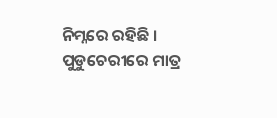ନିମ୍ନରେ ରହିଛି । ପୁଡୁଚେରୀରେ ମାତ୍ର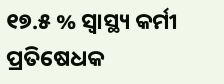୧୭.୫ % ସ୍ୱାସ୍ଥ୍ୟ କର୍ମୀ ପ୍ରତିଷେଧକ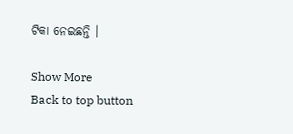ଟିକା ନେଇଛନ୍ତି ।

Show More
Back to top button